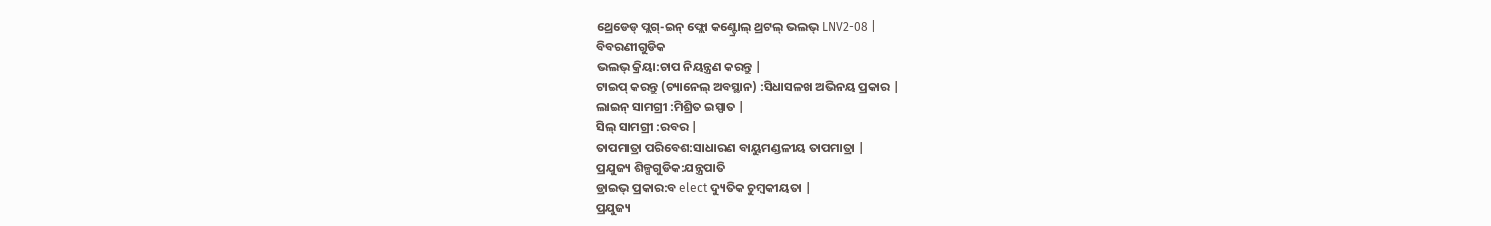ଥ୍ରେଡେଡ୍ ପ୍ଲଗ୍-ଇନ୍ ଫ୍ଲୋ କଣ୍ଟ୍ରୋଲ୍ ଥ୍ରଟଲ୍ ଭଲଭ୍ LNV2-08 |
ବିବରଣୀଗୁଡିକ
ଭଲଭ୍ କ୍ରିୟା:ଚାପ ନିୟନ୍ତ୍ରଣ କରନ୍ତୁ |
ଟାଇପ୍ କରନ୍ତୁ (ଚ୍ୟାନେଲ୍ ଅବସ୍ଥାନ) :ସିଧାସଳଖ ଅଭିନୟ ପ୍ରକାର |
ଲାଇନ୍ ସାମଗ୍ରୀ :ମିଶ୍ରିତ ଇସ୍ପାତ |
ସିଲ୍ ସାମଗ୍ରୀ :ରବର |
ତାପମାତ୍ରା ପରିବେଶ:ସାଧାରଣ ବାୟୁମଣ୍ଡଳୀୟ ତାପମାତ୍ରା |
ପ୍ରଯୁଜ୍ୟ ଶିଳ୍ପଗୁଡିକ:ଯନ୍ତ୍ରପାତି
ଡ୍ରାଇଭ୍ ପ୍ରକାର:ବ elect ଦ୍ୟୁତିକ ଚୁମ୍ବକୀୟତା |
ପ୍ରଯୁଜ୍ୟ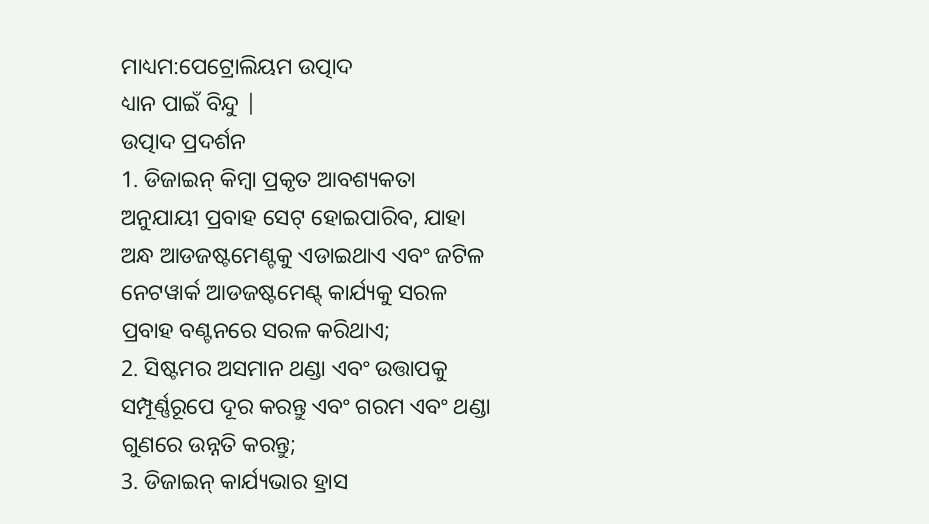ମାଧ୍ୟମ:ପେଟ୍ରୋଲିୟମ ଉତ୍ପାଦ
ଧ୍ୟାନ ପାଇଁ ବିନ୍ଦୁ |
ଉତ୍ପାଦ ପ୍ରଦର୍ଶନ
1. ଡିଜାଇନ୍ କିମ୍ବା ପ୍ରକୃତ ଆବଶ୍ୟକତା ଅନୁଯାୟୀ ପ୍ରବାହ ସେଟ୍ ହୋଇପାରିବ, ଯାହା ଅନ୍ଧ ଆଡଜଷ୍ଟମେଣ୍ଟକୁ ଏଡାଇଥାଏ ଏବଂ ଜଟିଳ ନେଟୱାର୍କ ଆଡଜଷ୍ଟମେଣ୍ଟ୍ କାର୍ଯ୍ୟକୁ ସରଳ ପ୍ରବାହ ବଣ୍ଟନରେ ସରଳ କରିଥାଏ;
2. ସିଷ୍ଟମର ଅସମାନ ଥଣ୍ଡା ଏବଂ ଉତ୍ତାପକୁ ସମ୍ପୂର୍ଣ୍ଣରୂପେ ଦୂର କରନ୍ତୁ ଏବଂ ଗରମ ଏବଂ ଥଣ୍ଡା ଗୁଣରେ ଉନ୍ନତି କରନ୍ତୁ;
3. ଡିଜାଇନ୍ କାର୍ଯ୍ୟଭାର ହ୍ରାସ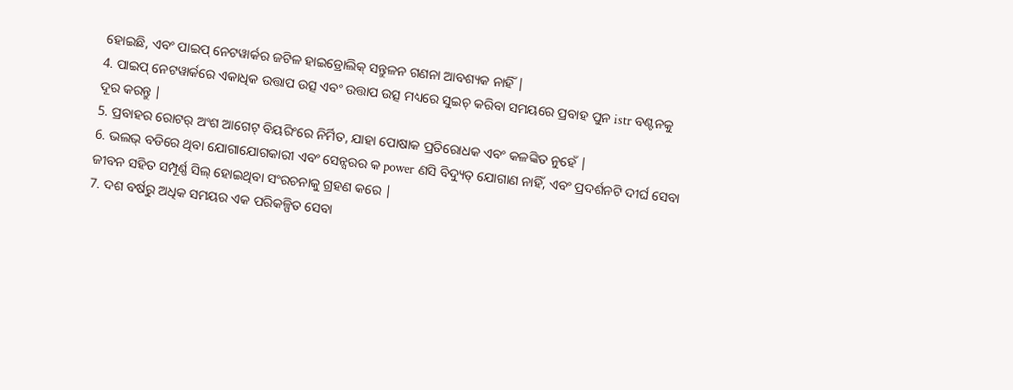ହୋଇଛି, ଏବଂ ପାଇପ୍ ନେଟୱାର୍କର ଜଟିଳ ହାଇଡ୍ରୋଲିକ୍ ସନ୍ତୁଳନ ଗଣନା ଆବଶ୍ୟକ ନାହିଁ |
4. ପାଇପ୍ ନେଟୱାର୍କରେ ଏକାଧିକ ଉତ୍ତାପ ଉତ୍ସ ଏବଂ ଉତ୍ତାପ ଉତ୍ସ ମଧ୍ୟରେ ସୁଇଚ୍ କରିବା ସମୟରେ ପ୍ରବାହ ପୁନ istr ବଣ୍ଟନକୁ ଦୂର କରନ୍ତୁ |
5. ପ୍ରବାହର ରୋଟର୍ ଅଂଶ ଆଗେଟ୍ ବିୟରିଂରେ ନିର୍ମିତ, ଯାହା ପୋଷାକ ପ୍ରତିରୋଧକ ଏବଂ କଳଙ୍କିତ ନୁହେଁ |
6. ଭଲଭ୍ ବଡିରେ ଥିବା ଯୋଗାଯୋଗକାରୀ ଏବଂ ସେନ୍ସରର କ power ଣସି ବିଦ୍ୟୁତ୍ ଯୋଗାଣ ନାହିଁ, ଏବଂ ପ୍ରଦର୍ଶନଟି ଦୀର୍ଘ ସେବା ଜୀବନ ସହିତ ସମ୍ପୂର୍ଣ୍ଣ ସିଲ୍ ହୋଇଥିବା ସଂରଚନାକୁ ଗ୍ରହଣ କରେ |
7. ଦଶ ବର୍ଷରୁ ଅଧିକ ସମୟର ଏକ ପରିକଳ୍ପିତ ସେବା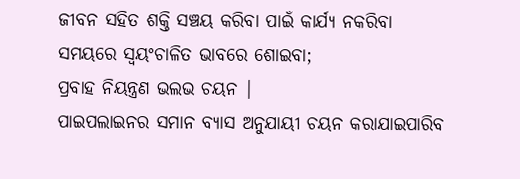ଜୀବନ ସହିତ ଶକ୍ତି ସଞ୍ଚୟ କରିବା ପାଇଁ କାର୍ଯ୍ୟ ନକରିବା ସମୟରେ ସ୍ୱୟଂଚାଳିତ ଭାବରେ ଶୋଇବା;
ପ୍ରବାହ ନିୟନ୍ତ୍ରଣ ଭଲଭ ଚୟନ |
ପାଇପଲାଇନର ସମାନ ବ୍ୟାସ ଅନୁଯାୟୀ ଚୟନ କରାଯାଇପାରିବ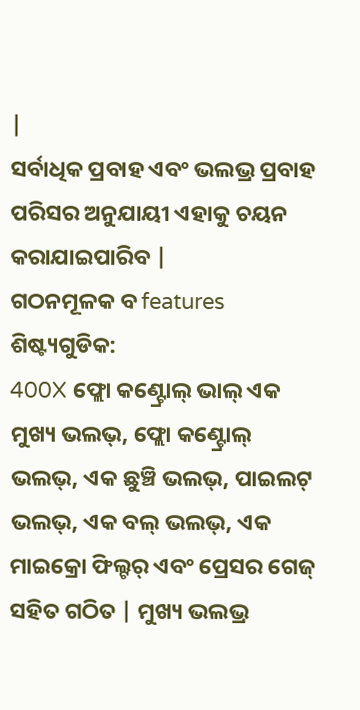|
ସର୍ବାଧିକ ପ୍ରବାହ ଏବଂ ଭଲଭ୍ର ପ୍ରବାହ ପରିସର ଅନୁଯାୟୀ ଏହାକୁ ଚୟନ କରାଯାଇପାରିବ |
ଗଠନମୂଳକ ବ features ଶିଷ୍ଟ୍ୟଗୁଡିକ:
400X ଫ୍ଲୋ କଣ୍ଟ୍ରୋଲ୍ ଭାଲ୍ ଏକ ମୁଖ୍ୟ ଭଲଭ୍, ଫ୍ଲୋ କଣ୍ଟ୍ରୋଲ୍ ଭଲଭ୍, ଏକ ଛୁଞ୍ଚି ଭଲଭ୍, ପାଇଲଟ୍ ଭଲଭ୍, ଏକ ବଲ୍ ଭଲଭ୍, ଏକ ମାଇକ୍ରୋ ଫିଲ୍ଟର୍ ଏବଂ ପ୍ରେସର ଗେଜ୍ ସହିତ ଗଠିତ | ମୁଖ୍ୟ ଭଲଭ୍ର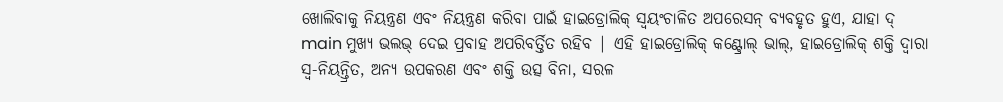ଖୋଲିବାକୁ ନିୟନ୍ତ୍ରଣ ଏବଂ ନିୟନ୍ତ୍ରଣ କରିବା ପାଇଁ ହାଇଡ୍ରୋଲିକ୍ ସ୍ୱୟଂଚାଳିତ ଅପରେସନ୍ ବ୍ୟବହୃତ ହୁଏ, ଯାହା ଦ୍ main ମୁଖ୍ୟ ଭଲଭ୍ ଦେଇ ପ୍ରବାହ ଅପରିବର୍ତ୍ତିତ ରହିବ | ଏହି ହାଇଡ୍ରୋଲିକ୍ କଣ୍ଟ୍ରୋଲ୍ ଭାଲ୍, ହାଇଡ୍ରୋଲିକ୍ ଶକ୍ତି ଦ୍ୱାରା ସ୍ୱ-ନିୟନ୍ତ୍ରିତ, ଅନ୍ୟ ଉପକରଣ ଏବଂ ଶକ୍ତି ଉତ୍ସ ବିନା, ସରଳ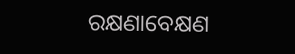ରକ୍ଷଣାବେକ୍ଷଣ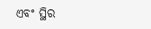ଏବଂ ସ୍ଥିର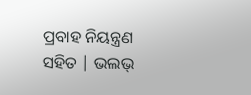ପ୍ରବାହ ନିୟନ୍ତ୍ରଣ ସହିତ | ଭଲଭ୍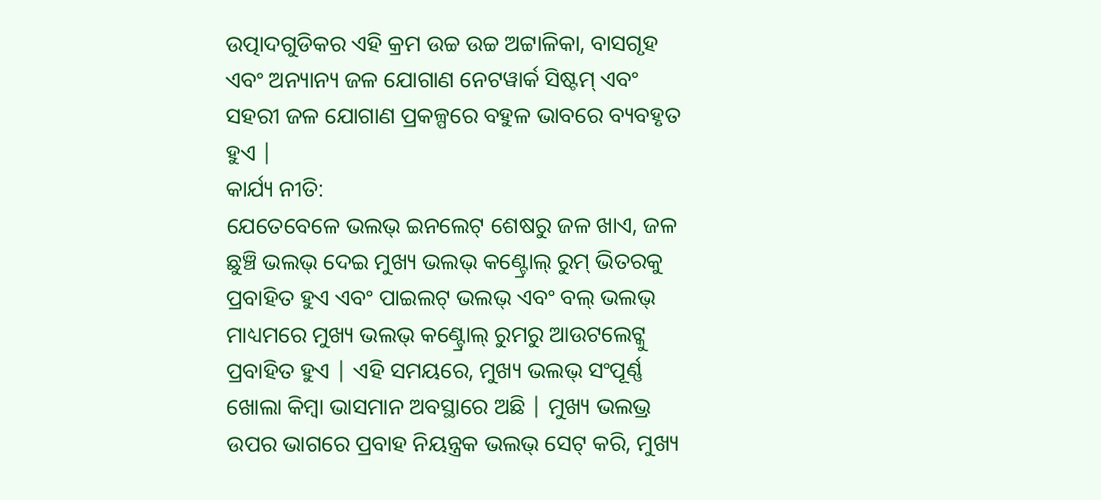ଉତ୍ପାଦଗୁଡିକର ଏହି କ୍ରମ ଉଚ୍ଚ ଉଚ୍ଚ ଅଟ୍ଟାଳିକା, ବାସଗୃହ ଏବଂ ଅନ୍ୟାନ୍ୟ ଜଳ ଯୋଗାଣ ନେଟୱାର୍କ ସିଷ୍ଟମ୍ ଏବଂ ସହରୀ ଜଳ ଯୋଗାଣ ପ୍ରକଳ୍ପରେ ବହୁଳ ଭାବରେ ବ୍ୟବହୃତ ହୁଏ |
କାର୍ଯ୍ୟ ନୀତି:
ଯେତେବେଳେ ଭଲଭ୍ ଇନଲେଟ୍ ଶେଷରୁ ଜଳ ଖାଏ, ଜଳ ଛୁଞ୍ଚି ଭଲଭ୍ ଦେଇ ମୁଖ୍ୟ ଭଲଭ୍ କଣ୍ଟ୍ରୋଲ୍ ରୁମ୍ ଭିତରକୁ ପ୍ରବାହିତ ହୁଏ ଏବଂ ପାଇଲଟ୍ ଭଲଭ୍ ଏବଂ ବଲ୍ ଭଲଭ୍ ମାଧ୍ୟମରେ ମୁଖ୍ୟ ଭଲଭ୍ କଣ୍ଟ୍ରୋଲ୍ ରୁମରୁ ଆଉଟଲେଟ୍କୁ ପ୍ରବାହିତ ହୁଏ | ଏହି ସମୟରେ, ମୁଖ୍ୟ ଭଲଭ୍ ସଂପୂର୍ଣ୍ଣ ଖୋଲା କିମ୍ବା ଭାସମାନ ଅବସ୍ଥାରେ ଅଛି | ମୁଖ୍ୟ ଭଲଭ୍ର ଉପର ଭାଗରେ ପ୍ରବାହ ନିୟନ୍ତ୍ରକ ଭଲଭ୍ ସେଟ୍ କରି, ମୁଖ୍ୟ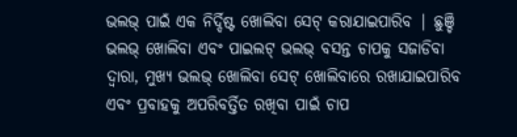ଭଲଭ୍ ପାଇଁ ଏକ ନିର୍ଦ୍ଦିଷ୍ଟ ଖୋଲିବା ସେଟ୍ କରାଯାଇପାରିବ | ଛୁଞ୍ଚି ଭଲଭ୍ ଖୋଲିବା ଏବଂ ପାଇଲଟ୍ ଭଲଭ୍ ବସନ୍ତ ଚାପକୁ ସଜାଡିବା ଦ୍ୱାରା, ମୁଖ୍ୟ ଭଲଭ୍ ଖୋଲିବା ସେଟ୍ ଖୋଲିବାରେ ରଖାଯାଇପାରିବ ଏବଂ ପ୍ରବାହକୁ ଅପରିବର୍ତ୍ତିତ ରଖିବା ପାଇଁ ଚାପ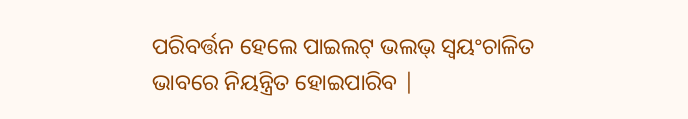ପରିବର୍ତ୍ତନ ହେଲେ ପାଇଲଟ୍ ଭଲଭ୍ ସ୍ୱୟଂଚାଳିତ ଭାବରେ ନିୟନ୍ତ୍ରିତ ହୋଇପାରିବ |